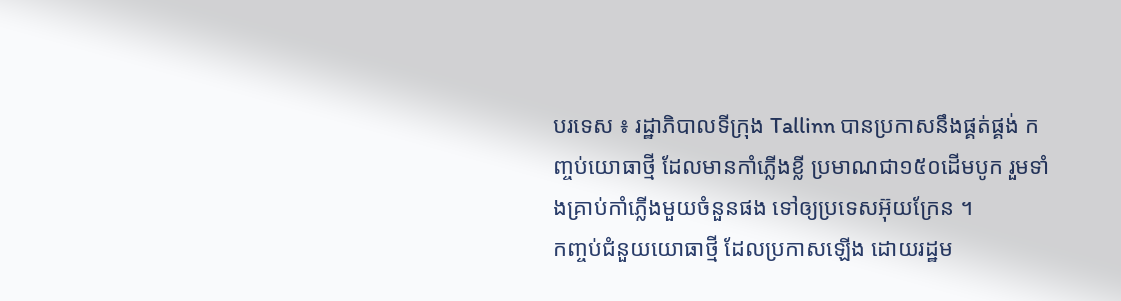បរទេស ៖ រដ្ឋាភិបាលទីក្រុង Tallinn បានប្រកាសនឹងផ្គត់ផ្គង់ កញ្ចប់យោធាថ្មី ដែលមានកាំភ្លើងខ្លី ប្រមាណជា១៥០ដើមបូក រួមទាំងគ្រាប់កាំភ្លើងមួយចំនួនផង ទៅឲ្យប្រទេសអ៊ុយក្រែន ។
កញ្ចប់ជំនួយយោធាថ្មី ដែលប្រកាសឡើង ដោយរដ្ឋម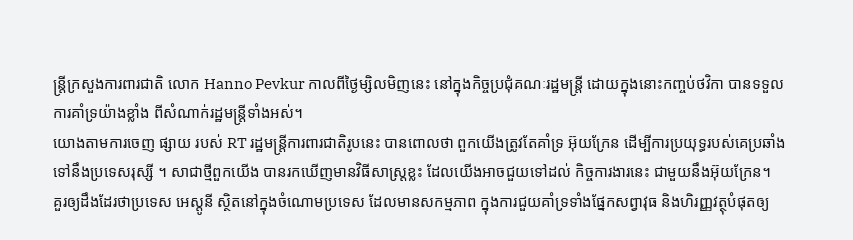ន្ត្រីក្រសួងការពារជាតិ លោក Hanno Pevkur កាលពីថ្ងៃម្សិលមិញនេះ នៅក្នុងកិច្ចប្រជុំគណៈរដ្ឋមន្ត្រី ដោយក្នុងនោះកញ្ចប់ថវិកា បានទទួលការគាំទ្រយ៉ាងខ្លាំង ពីសំណាក់រដ្ឋមន្ត្រីទាំងអស់។
យោងតាមការចេញ ផ្សាយ របស់ RT រដ្ឋមន្ត្រីការពារជាតិរូបនេះ បានពោលថា ពួកយើងត្រូវតែគាំទ្រ អ៊ុយក្រែន ដើម្បីការប្រយុទ្ធរបស់គេប្រឆាំង ទៅនឹងប្រទេសរុស្សី ។ សាជាថ្មីពួកយើង បានរកឃើញមានវិធីសាស្ត្រខ្លះ ដែលយើងអាចជួយទៅដល់ កិច្ចការងារនេះ ជាមួយនឹងអ៊ុយក្រែន។
គួរឲ្យដឹងដែរថាប្រទេស អេស្តូនី ស្ថិតនៅក្នុងចំណោមប្រទេស ដែលមានសកម្មភាព ក្នុងការជួយគាំទ្រទាំងផ្នែកសព្វាវុធ និងហិរញ្ញវត្ថុបំផុតឲ្យ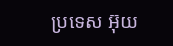ប្រទេស អ៊ុយ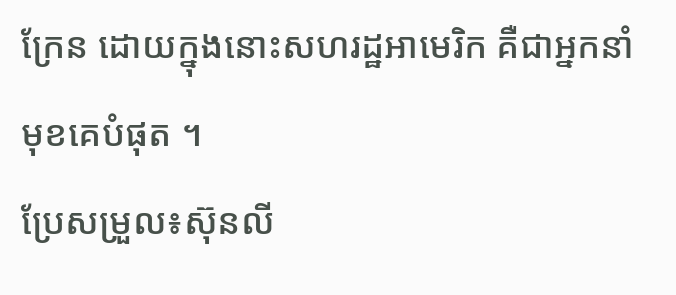ក្រែន ដោយក្នុងនោះសហរដ្ឋអាមេរិក គឺជាអ្នកនាំមុខគេបំផុត ។
ប្រែសម្រួល៖ស៊ុនលី